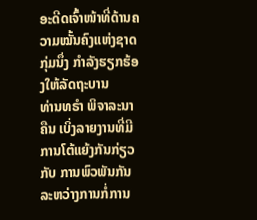ອະດີດເຈົ້າໜ້າທີ່ດ້ານຄວາມໝັ້ນຄົງແຫ່ງຊາດ ກຸ່ມນຶ່ງ ກໍາລັງຮຽກຮ້ອງໃຫ້ລັດຖະບານ
ທ່ານທຣໍາ ພິຈາລະນາຄືນ ເບິ່ງລາຍງານທີ່ມີການໂຕ້ແຍ້ງກັນກ່ຽວກັບ ການພົວພັນກັນ
ລະຫວ່າງການກໍ່ການ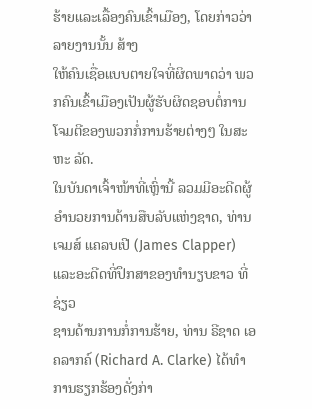ຮ້າຍແລະເລື້ອງຄົນເຂົ້າເມືອງ, ໂດຍກ່າວວ່າ ລາຍງານນັ້ນ ສ້າງ
ໃຫ້ຄົນເຊື່ອແບບຕາຍໃຈທີ່ຜິດພາດວ່າ ພວກຄົນເຂົ້າເມືອງເປັນຜູ້ຮັບຜິດຊອບຕໍ່ການ
ໂຈມຕີຂອງພວກກໍ່ການຮ້າຍຕ່າງໆ ໃນສະຫະ ລັດ.
ໃນບັນດາເຈົ້າໜ້າທີ່ເຫຼົ່ານີ້ ລວມມີອະດີດຜູ້ອໍານວຍການດ້ານສືບລັບແຫ່ງຊາດ, ທ່ານ
ເຈມສ໌ ແຄລບເປີ (James Clapper) ແລະອະດີດທີ່ປຶກສາຂອງທໍານຽບຂາວ ທີ່ຊ່ຽວ
ຊານດ້ານການກໍ່ການຮ້າຍ, ທ່ານ ຣີຊາດ ເອ ຄລາກຄ໌ (Richard A. Clarke) ໄດ້ທໍາ
ການຮຽກຮ້ອງດັ່ງກ່າ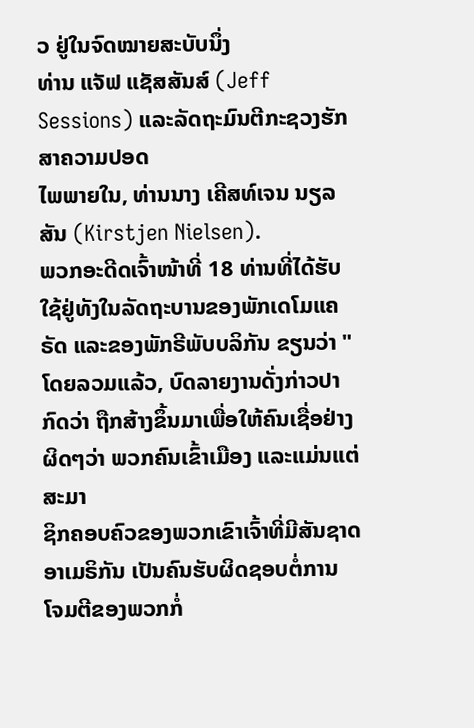ວ ຢູ່ໃນຈົດໝາຍສະບັບນຶ່ງ
ທ່ານ ແຈັຟ ແຊັສສັນສ໌ (Jeff Sessions) ແລະລັດຖະມົນຕີກະຊວງຮັກສາຄວາມປອດ
ໄພພາຍໃນ, ທ່ານນາງ ເຄີສທ໌ເຈນ ນຽລສັນ (Kirstjen Nielsen).
ພວກອະດີດເຈົ້າໜ້າທີ່ 18 ທ່ານທີ່ໄດ້ຮັບໃຊ້ຢູ່ທັງໃນລັດຖະບານຂອງພັກເດໂມແຄຣັດ ແລະຂອງພັກຣີພັບບລິກັນ ຂຽນວ່າ "ໂດຍລວມແລ້ວ, ບົດລາຍງານດັ່ງກ່າວປາກົດວ່າ ຖືກສ້າງຂຶ້ນມາເພື່ອໃຫ້ຄົນເຊື່ອຢ່າງຜິດໆວ່າ ພວກຄົນເຂົ້າເມືອງ ແລະແມ່ນແຕ່ສະມາ
ຊິກຄອບຄົວຂອງພວກເຂົາເຈົ້າທີ່ມີສັນຊາດອາເມຣິກັນ ເປັນຄົນຮັບຜິດຊອບຕໍ່ການ
ໂຈມຕີຂອງພວກກໍ່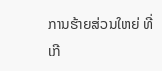ການຮ້າຍສ່ວນໃຫຍ່ ທີ່ເກີ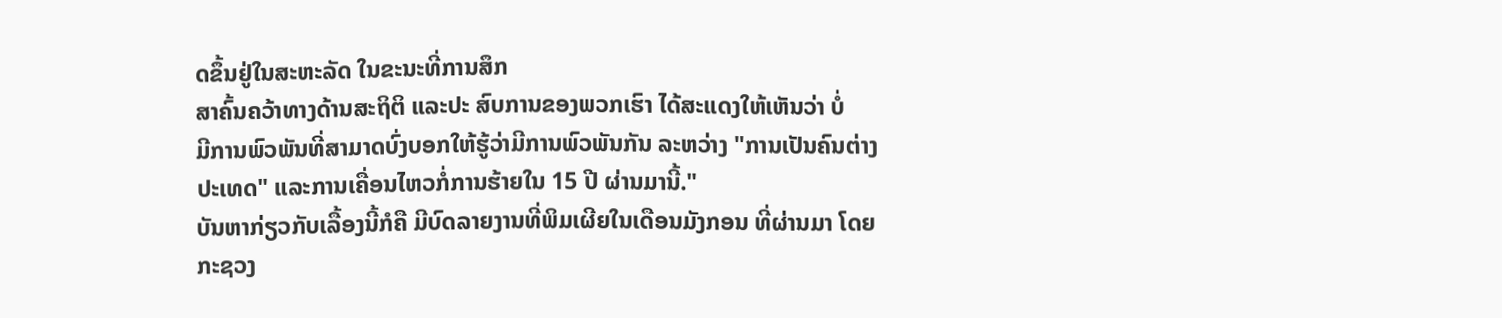ດຂຶ້ນຢູ່ໃນສະຫະລັດ ໃນຂະນະທີ່ການສຶກ
ສາຄົ້ນຄວ້າທາງດ້ານສະຖິຕິ ແລະປະ ສົບການຂອງພວກເຮົາ ໄດ້ສະແດງໃຫ້ເຫັນວ່າ ບໍ່
ມີການພົວພັນທີ່ສາມາດບົ່ງບອກໃຫ້ຮູ້ວ່າມີການພົວພັນກັນ ລະຫວ່າງ "ການເປັນຄົນຕ່າງ
ປະເທດ" ແລະການເຄື່ອນໄຫວກໍ່ການຮ້າຍໃນ 15 ປີ ຜ່ານມານີ້."
ບັນຫາກ່ຽວກັບເລື້ອງນີ້ກໍຄື ມີບົດລາຍງານທີ່ພິມເຜີຍໃນເດືອນມັງກອນ ທີ່ຜ່ານມາ ໂດຍ
ກະຊວງ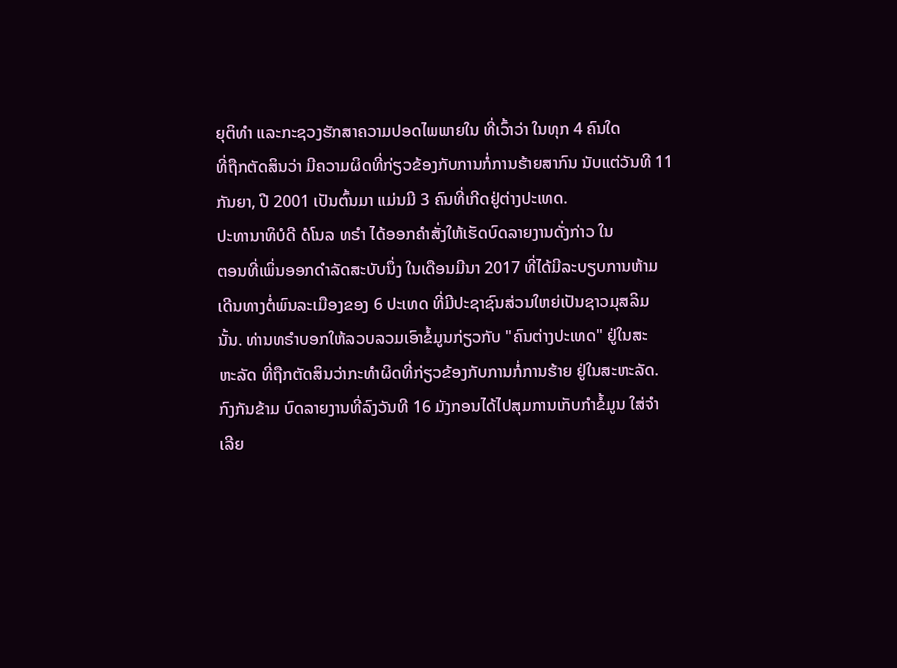ຍຸຕິທໍາ ແລະກະຊວງຮັກສາຄວາມປອດໄພພາຍໃນ ທີ່ເວົ້າວ່າ ໃນທຸກ 4 ຄົນໃດ
ທີ່ຖືກຕັດສິນວ່າ ມີຄວາມຜິດທີ່ກ່ຽວຂ້ອງກັບການກໍ່ການຮ້າຍສາກົນ ນັບແຕ່ວັນທີ 11
ກັນຍາ, ປີ 2001 ເປັນຕົ້ນມາ ແມ່ນມີ 3 ຄົນທີ່ເກີດຢູ່ຕ່າງປະເທດ.
ປະທານາທິບໍດີ ດໍໂນລ ທຣໍາ ໄດ້ອອກຄໍາສັ່ງໃຫ້ເຮັດບົດລາຍງານດັ່ງກ່າວ ໃນ
ຕອນທີ່ເພິ່ນອອກດໍາລັດສະບັບນຶ່ງ ໃນເດືອນມີນາ 2017 ທີ່ໄດ້ມີລະບຽບການຫ້າມ
ເດີນທາງຕໍ່ພົນລະເມືອງຂອງ 6 ປະເທດ ທີ່ມີປະຊາຊົນສ່ວນໃຫຍ່ເປັນຊາວມຸສລິມ
ນັ້ນ. ທ່ານທຣໍາບອກໃຫ້ລວບລວມເອົາຂໍ້ມູນກ່ຽວກັບ "ຄົນຕ່າງປະເທດ" ຢູ່ໃນສະ
ຫະລັດ ທີ່ຖືກຕັດສິນວ່າກະທໍາຜິດທີ່ກ່ຽວຂ້ອງກັບການກໍ່ການຮ້າຍ ຢູ່ໃນສະຫະລັດ.
ກົງກັນຂ້າມ ບົດລາຍງານທີ່ລົງວັນທີ 16 ມັງກອນໄດ້ໄປສຸມການເກັບກໍາຂໍ້ມູນ ໃສ່ຈໍາ
ເລີຍ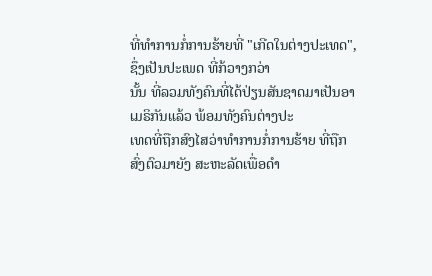ທີ່ທໍາການກໍ່ການຮ້າຍທີ່ "ເກີດໃນຕ່າງປະເທດ", ຊຶ່ງເປັນປະເພດ ທີ່ກ້ວາງກວ່າ
ນັ້ນ ທີ່ລວມທັງຄົນທີ່ໄດ້ປ່ຽນສັນຊາດມາເປັນອາເມຣິກັນແລ້ວ ພ້ອມທັງຄົນຕ່າງປະ
ເທດທີ່ຖືກສົງໄສວ່າທໍາການກໍ່ການຮ້າຍ ທີ່ຖືກສົ່ງຕົວມາຍັງ ສະຫະລັດເພື່ອດໍາ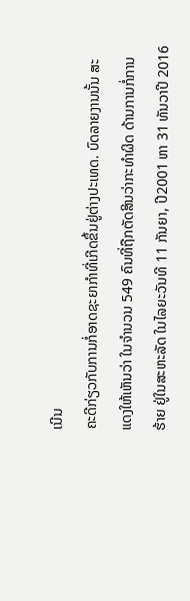ເນີນ
ຄະດີກ່ຽວກັບການກໍ່ອາດຊະຍາກໍາທີ່ເກີດຂຶ້ນຢູ່ຕ່າງປະເທດ. ບົດລາຍງານນັ້ນ ສະ
ແດງໃຫ້ເຫັນວ່າ ໃນຈໍານວນ 549 ຄົນທີ່ຖືກຕັດສິນວ່າກະທໍາຜິດ ດ້ານການກໍ່ການ
ຮ້າຍ ຢູ່ໃນສະຫະລັດ ໃນໄລຍະວັນທີ 11 ກັນຍາ, ປີ2001 ຫາ 31 ທັນວາປີ 2016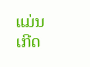ແມ່ນເກີດ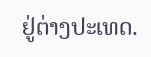ຢູ່ຕ່າງປະເທດ.